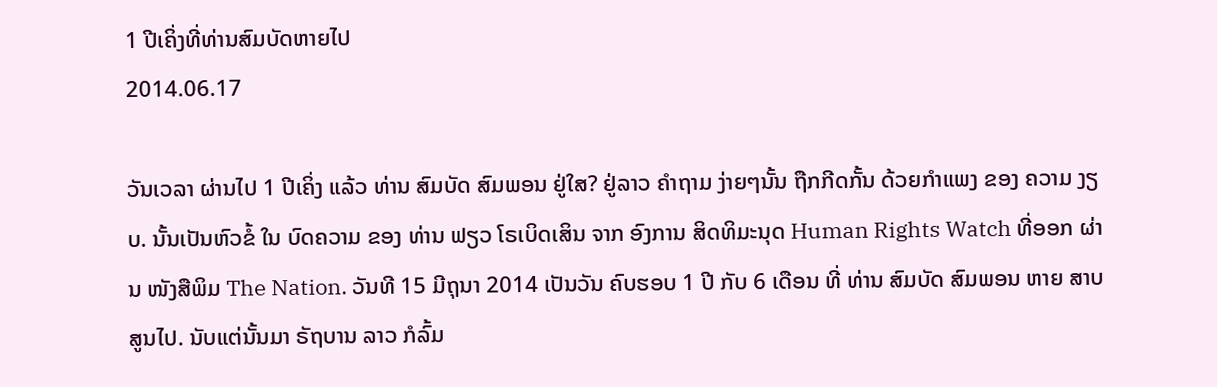1 ປີເຄິ່ງທີ່ທ່ານສົມບັດຫາຍໄປ
2014.06.17

ວັນເວລາ ຜ່ານໄປ 1 ປີເຄິ່ງ ແລ້ວ ທ່ານ ສົມບັດ ສົມພອນ ຢູ່ໃສ? ຢູ່ລາວ ຄໍາຖາມ ງ່າຍໆນັ້ນ ຖືກກີດກັ້ນ ດ້ວຍກໍາແພງ ຂອງ ຄວາມ ງຽບ. ນັ້ນເປັນຫົວຂໍ້ ໃນ ບົດຄວາມ ຂອງ ທ່ານ ຟຽວ ໂຣເບິດເສິນ ຈາກ ອົງການ ສິດທິມະນຸດ Human Rights Watch ທີ່ອອກ ຜ່ານ ໜັງສືພິມ The Nation. ວັນທີ 15 ມີຖຸນາ 2014 ເປັນວັນ ຄົບຮອບ 1 ປີ ກັບ 6 ເດືອນ ທີ່ ທ່ານ ສົມບັດ ສົມພອນ ຫາຍ ສາບສູນໄປ. ນັບແຕ່ນັ້ນມາ ຣັຖບານ ລາວ ກໍລົ້ມ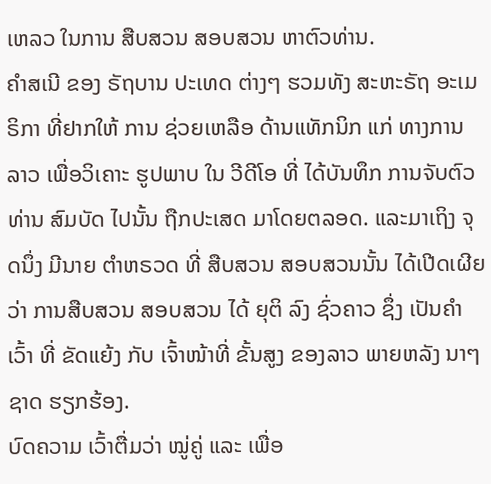ເຫລວ ໃນການ ສືບສວນ ສອບສວນ ຫາຕົວທ່ານ.
ຄໍາສເນີ ຂອງ ຣັຖບານ ປະເທດ ຕ່າງໆ ຮວມທັງ ສະຫະຣັຖ ອະເມຣິກາ ທີ່ຢາກໃຫ້ ການ ຊ່ວຍເຫລືອ ດ້ານແທັກນິກ ແກ່ ທາງການ ລາວ ເພື່ອວິເຄາະ ຮູປພາບ ໃນ ວີດີໂອ ທີ່ ໄດ້ບັນທຶກ ການຈັບຕົວ ທ່ານ ສົມບັດ ໄປນັ້ນ ຖືກປະເສດ ມາໂດຍຕລອດ. ແລະມາເຖິງ ຈຸດນຶ່ງ ມີນາຍ ຕໍາຫຣວດ ທີ່ ສືບສວນ ສອບສວນນັ້ນ ໄດ້ເປີດເຜີຍ ວ່າ ການສືບສວນ ສອບສວນ ໄດ້ ຍຸຕິ ລົງ ຊົ່ວຄາວ ຊຶ່ງ ເປັນຄໍາເວົ້າ ທີ່ ຂັດແຍ້ງ ກັບ ເຈົ້າໜ້າທີ່ ຂັ້ນສູງ ຂອງລາວ ພາຍຫລັງ ນາໆຊາດ ຮຽກຮ້ອງ.
ບົດຄວາມ ເວົ້າຕື່ມວ່າ ໝູ່ຄູ່ ແລະ ເພື່ອ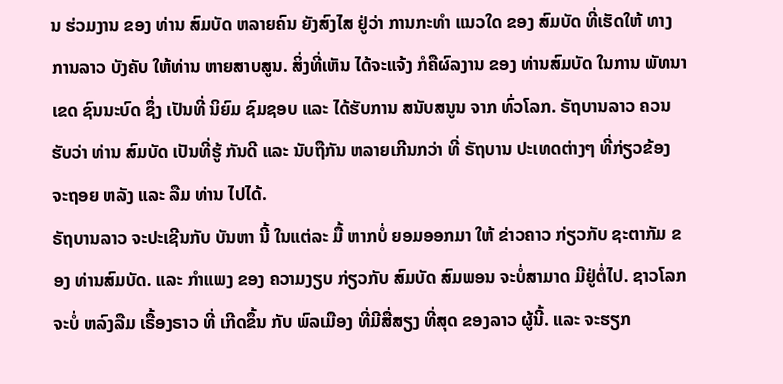ນ ຮ່ວມງານ ຂອງ ທ່ານ ສົມບັດ ຫລາຍຄົນ ຍັງສົງໄສ ຢູ່ວ່າ ການກະທໍາ ແນວໃດ ຂອງ ສົມບັດ ທີ່ເຮັດໃຫ້ ທາງການລາວ ບັງຄັບ ໃຫ້ທ່ານ ຫາຍສາບສູນ. ສິ່ງທີ່ເຫັນ ໄດ້ຈະແຈ້ງ ກໍຄືຜົລງານ ຂອງ ທ່ານສົມບັດ ໃນການ ພັທນາເຂດ ຊົນນະບົດ ຊຶ່ງ ເປັນທີ່ ນິຍົມ ຊົມຊອບ ແລະ ໄດ້ຮັບການ ສນັບສນູນ ຈາກ ທົ່ວໂລກ. ຣັຖບານລາວ ຄວນຮັບວ່າ ທ່ານ ສົມບັດ ເປັນທີ່ຮູ້ ກັນດີ ແລະ ນັບຖືກັນ ຫລາຍເກີນກວ່າ ທີ່ ຣັຖບານ ປະເທດຕ່າງໆ ທີ່ກ່ຽວຂ້ອງ ຈະຖອຍ ຫລັງ ແລະ ລືມ ທ່ານ ໄປໄດ້.
ຣັຖບານລາວ ຈະປະເຊີນກັບ ບັນຫາ ນີ້ ໃນແຕ່ລະ ມື້ ຫາກບໍ່ ຍອມອອກມາ ໃຫ້ ຂ່າວຄາວ ກ່ຽວກັບ ຊະຕາກັມ ຂອງ ທ່ານສົມບັດ. ແລະ ກໍາແພງ ຂອງ ຄວາມງຽບ ກ່ຽວກັບ ສົມບັດ ສົມພອນ ຈະບໍ່ສາມາດ ມີຢູ່ຕໍ່ໄປ. ຊາວໂລກ ຈະບໍ່ ຫລົງລືມ ເຣື້ອງຣາວ ທີ່ ເກີດຂຶ້ນ ກັບ ພົລເມືອງ ທີ່ມີສື່ສຽງ ທີ່ສຸດ ຂອງລາວ ຜູ້ນີ້. ແລະ ຈະຮຽກ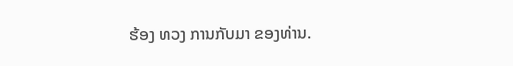ຮ້ອງ ທວງ ການກັບມາ ຂອງທ່ານ.